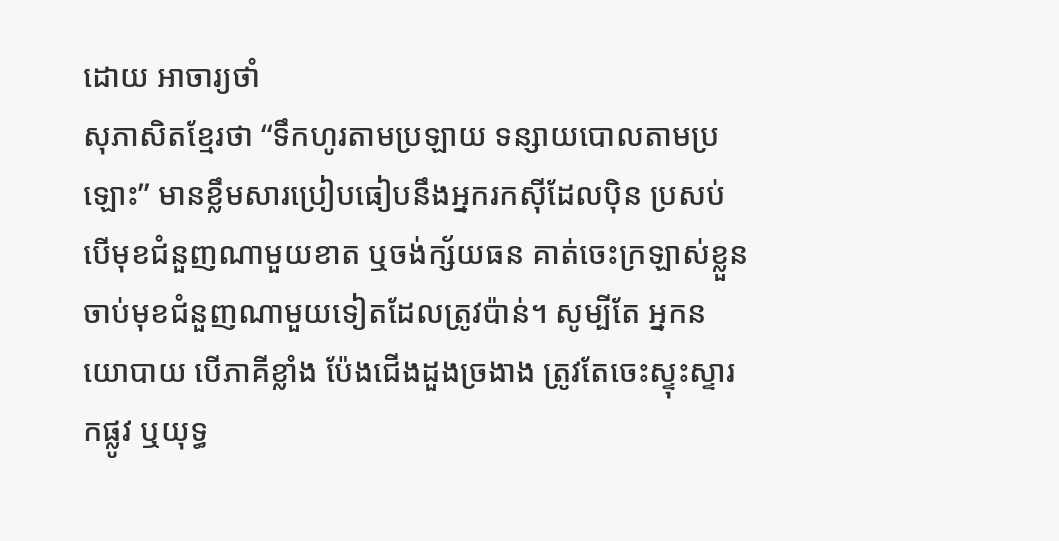ដោយ អាចារ្យថាំ
សុភាសិតខ្មែរថា “ទឹកហូរតាមប្រឡាយ ទន្សាយបោលតាមប្រឡោះ” មានខ្លឹមសារប្រៀបធៀបនឹងអ្នករកស៊ីដែលប៉ិន ប្រសប់ បើមុខជំនួញណាមួយខាត ឬចង់ក្ស័យធន គាត់ចេះក្រឡាស់ខ្លួន ចាប់មុខជំនួញណាមួយទៀតដែលត្រូវប៉ាន់។ សូម្បីតែ អ្នកនយោបាយ បើភាគីខ្លាំង ប៉ែងជើងដួងច្រងាង ត្រូវតែចេះស្ទុះស្ទារកផ្លូវ ឬយុទ្ធ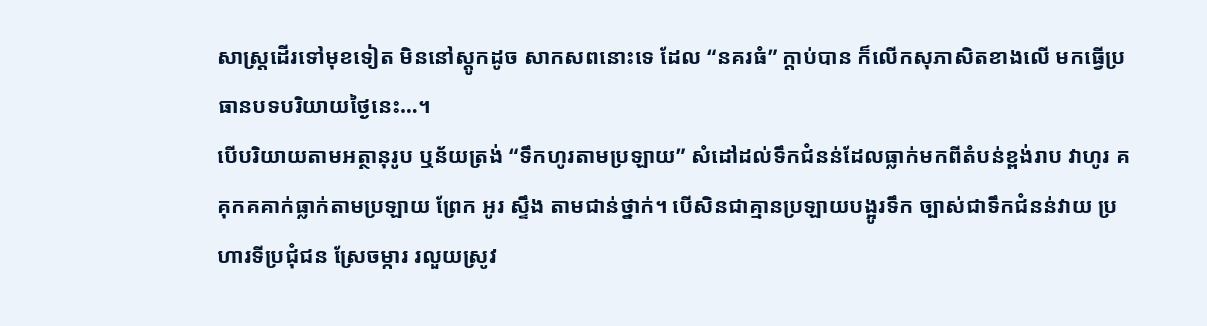សាស្ត្រដើរទៅមុខទៀត មិននៅស្តូកដូច សាកសពនោះទេ ដែល “នគរធំ” ក្តាប់បាន ក៏លើកសុភាសិតខាងលើ មកធ្វើប្រធានបទបរិយាយថ្ងៃនេះ…។
បើបរិយាយតាមអត្ថានុរូប ឬន័យត្រង់ “ទឹកហូរតាមប្រឡាយ” សំដៅដល់ទឹកជំនន់ដែលធ្លាក់មកពីតំបន់ខ្ពង់រាប វាហូរ គគុកគគាក់ធ្លាក់តាមប្រឡាយ ព្រែក អូរ ស្ទឹង តាមជាន់ថ្នាក់។ បើសិនជាគ្មានប្រឡាយបង្អូរទឹក ច្បាស់ជាទឹកជំនន់វាយ ប្រហារទីប្រជុំជន ស្រែចម្ការ រលួយស្រូវ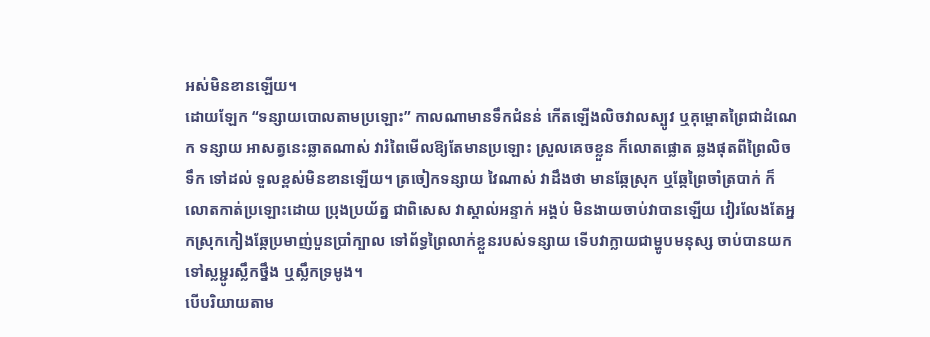អស់មិនខានឡើយ។
ដោយឡែក “ទន្សាយបោលតាមប្រឡោះ” កាលណាមានទឹកជំនន់ កើតឡើងលិចវាលស្បូវ ឬគុម្ពោតព្រៃជាដំណេក ទន្សាយ អាសត្វនេះឆ្លាតណាស់ វារំពៃមើលឱ្យតែមានប្រឡោះ ស្រួលគេចខ្លួន ក៏លោតផ្លោត ឆ្លងផុតពីព្រៃលិចទឹក ទៅដល់ ទួលខ្ពស់មិនខានឡើយ។ ត្រចៀកទន្សាយ វៃណាស់ វាដឹងថា មានឆ្កែស្រុក ឬឆ្កែព្រៃចាំត្របាក់ ក៏លោតកាត់ប្រឡោះដោយ ប្រុងប្រយ័ត្ន ជាពិសេស វាស្គាល់អន្ទាក់ អង្គប់ មិនងាយចាប់វាបានឡើយ វៀរលែងតែអ្នកស្រុកកៀងឆ្កែប្រមាញ់បួនប្រាំក្បាល ទៅព័ទ្ធព្រៃលាក់ខ្លួនរបស់ទន្សាយ ទើបវាក្លាយជាម្ហូបមនុស្ស ចាប់បានយកទៅស្លម្ជូរស្លឹកថ្នឹង ឬស្លឹកទ្រមូង។
បើបរិយាយតាម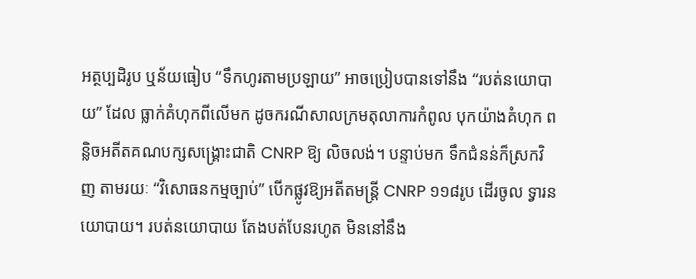អត្ថប្បដិរូប ឬន័យធៀប “ទឹកហូរតាមប្រឡាយ” អាចប្រៀបបានទៅនឹង “របត់នយោបាយ” ដែល ធ្លាក់គំហុកពីលើមក ដូចករណីសាលក្រមតុលាការកំពូល បុកយ៉ាងគំហុក ពន្លិចអតីតគណបក្សសង្គ្រោះជាតិ CNRP ឱ្យ លិចលង់។ បន្ទាប់មក ទឹកជំនន់ក៏ស្រកវិញ តាមរយៈ “វិសោធនកម្មច្បាប់” បើកផ្លូវឱ្យអតីតមន្ត្រី CNRP ១១៨រូប ដើរចូល ទ្វារនយោបាយ។ របត់នយោបាយ តែងបត់បែនរហូត មិននៅនឹង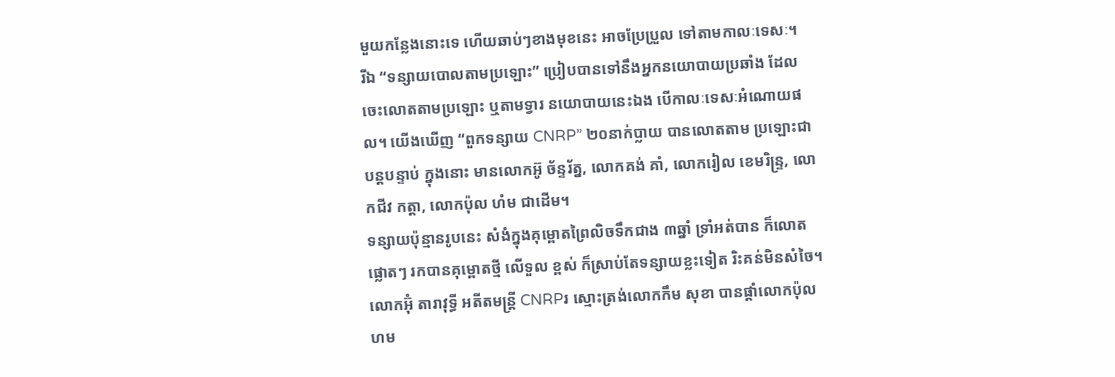មួយកន្លែងនោះទេ ហើយឆាប់ៗខាងមុខនេះ អាចប្រែប្រួល ទៅតាមកាលៈទេសៈ។
រីឯ “ទន្សាយបោលតាមប្រឡោះ” ប្រៀបបានទៅនឹងអ្នកនយោបាយប្រឆាំង ដែលចេះលោតតាមប្រឡោះ ឬតាមទ្វារ នយោបាយនេះឯង បើកាលៈទេសៈអំណោយផល។ យើងឃើញ “ពួកទន្សាយ CNRP” ២០នាក់ប្លាយ បានលោតតាម ប្រឡោះជាបន្តបន្ទាប់ ក្នុងនោះ មានលោកអ៊ូ ច័ន្ទរ័ត្ន, លោកគង់ គាំ, លោករៀល ខេមរិន្ទ្រ, លោកជីវ កត្តា, លោកប៉ុល ហំម ជាដើម។
ទន្សាយប៉ុន្មានរូបនេះ សំងំក្នុងគុម្ពោតព្រៃលិចទឹកជាង ៣ឆ្នាំ ទ្រាំអត់បាន ក៏លោតផ្លោតៗ រកបានគុម្ពោតថ្មី លើទួល ខ្ពស់ ក៏ស្រាប់តែទន្សាយខ្លះទៀត រិះគន់មិនសំចៃ។
លោកអ៊ុំ តារាវុទ្ធី អតីតមន្ត្រី CNRPរ ស្មោះត្រង់លោកកឹម សុខា បានផ្តាំលោកប៉ុល ហម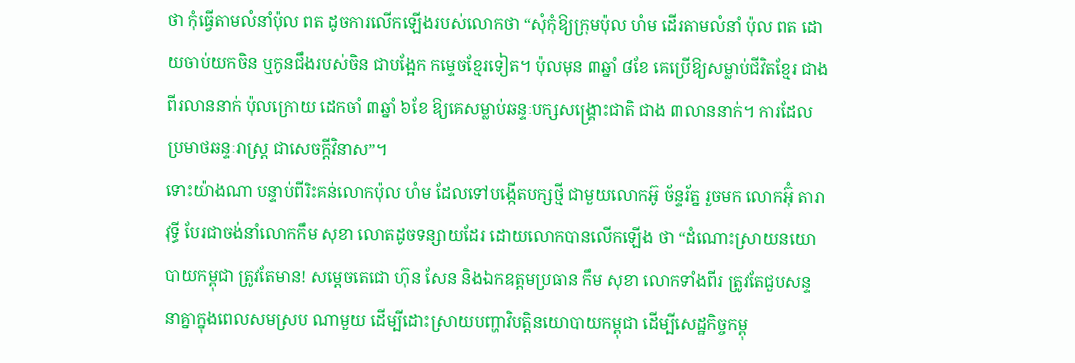ថា កុំធ្វើតាមលំនាំប៉ុល ពត ដូចការលើកឡើងរបស់លោកថា “សុំកុំឱ្យក្រុមប៉ុល ហំម ដើរតាមលំនាំ ប៉ុល ពត ដោយចាប់យកចិន ឬកូនជឹងរបស់ចិន ជាបង្អែក កម្ទេចខ្មែរទៀត។ ប៉ុលមុន ៣ឆ្នាំ ៨ខែ គេប្រើឱ្យសម្លាប់ជីវិតខ្មែរ ជាងពីរលាននាក់ ប៉ុលក្រោយ ដេកចាំ ៣ឆ្នាំ ៦ខែ ឱ្យគេសម្លាប់ឆន្ទៈបក្សសង្គ្រោះជាតិ ជាង ៣លាននាក់។ ការដែលប្រមាថឆន្ទៈរាស្ត្រ ជាសេចក្តីវិនាស”។
ទោះយ៉ាងណា បន្ទាប់ពីរិះគន់លោកប៉ុល ហំម ដែលទៅបង្កើតបក្សថ្មី ជាមួយលោកអ៊ូ ច័ន្ទរ័ត្ន រួចមក លោកអ៊ុំ តារាវុទ្ធី បែរជាចង់នាំលោកកឹម សុខា លោតដូចទន្សាយដែរ ដោយលោកបានលើកឡើង ថា “ដំណោះស្រាយនយោបាយកម្ពុជា ត្រូវតែមាន! សម្តេចតេជោ ហ៊ុន សែន និងឯកឧត្តមប្រធាន កឹម សុខា លោកទាំងពីរ ត្រូវតែជួបសន្ទនាគ្នាក្នុងពេលសមស្រប ណាមួយ ដើម្បីដោះស្រាយបញ្ហាវិបត្តិនយោបាយកម្ពុជា ដើម្បីសេដ្ឋកិច្ចកម្ពុ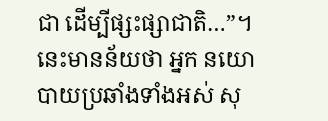ជា ដើម្បីផ្សះផ្សាជាតិ…”។ នេះមានន័យថា អ្នក នយោបាយប្រឆាំងទាំងអស់ សុ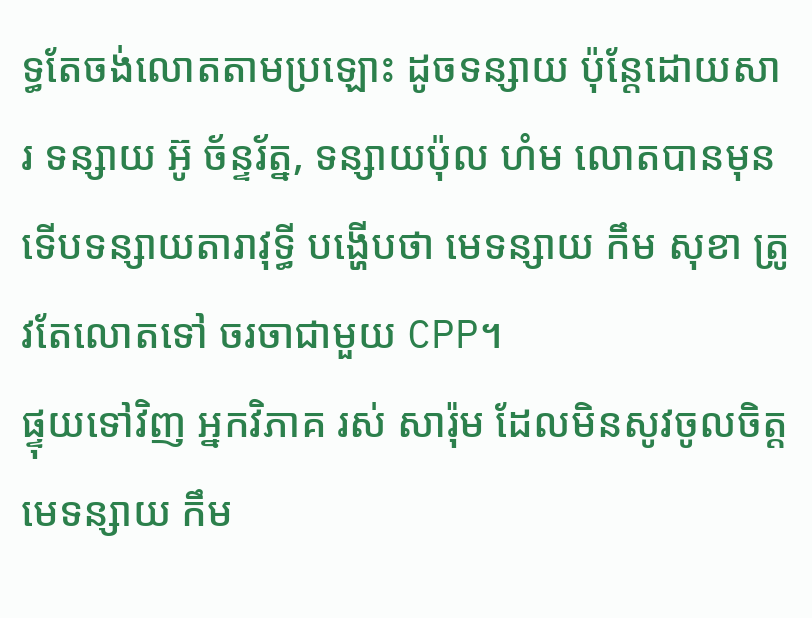ទ្ធតែចង់លោតតាមប្រឡោះ ដូចទន្សាយ ប៉ុន្តែដោយសារ ទន្សាយ អ៊ូ ច័ន្ទរ័ត្ន, ទន្សាយប៉ុល ហំម លោតបានមុន ទើបទន្សាយតារាវុទ្ធី បង្ហើបថា មេទន្សាយ កឹម សុខា ត្រូវតែលោតទៅ ចរចាជាមួយ CPP។
ផ្ទុយទៅវិញ អ្នកវិភាគ រស់ សារ៉ុម ដែលមិនសូវចូលចិត្តមេទន្សាយ កឹម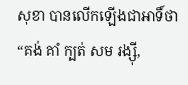សុខា បានលើកឡើងជាអាទិ៍ថា “គង់ គាំ ក្បត់ សម រង្ស៊ី,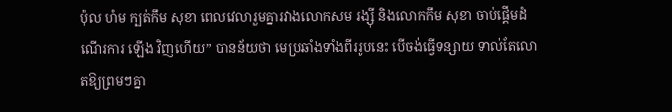ប៉ុល ហំម ក្បត់កឹម សុខា ពេលវេលារួមគ្នារវាងលោកសម រង្ស៊ី និងលោកកឹម សុខា ចាប់ផ្តើមដំណើរការ ឡើង វិញហើយ” បានន័យថា មេប្រឆាំងទាំងពីររូបនេះ បើចង់ធ្វើទន្សាយ ទាល់តែលោតឱ្យព្រមៗគ្នា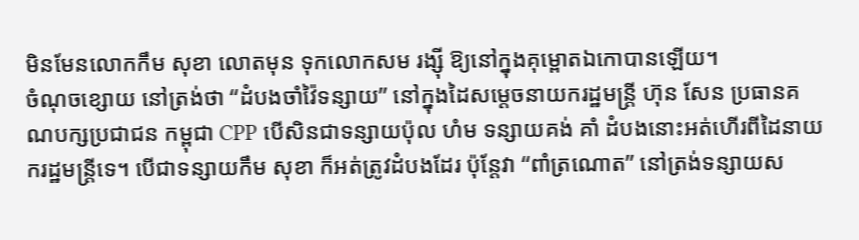មិនមែនលោកកឹម សុខា លោតមុន ទុកលោកសម រង្ស៊ី ឱ្យនៅក្នុងគុម្ពោតឯកោបានឡើយ។
ចំណុចខ្សោយ នៅត្រង់ថា “ដំបងចាំវ៉ៃទន្សាយ” នៅក្នុងដៃសម្តេចនាយករដ្ឋមន្ត្រី ហ៊ុន សែន ប្រធានគណបក្សប្រជាជន កម្ពុជា CPP បើសិនជាទន្សាយប៉ុល ហំម ទន្សាយគង់ គាំ ដំបងនោះអត់ហើរពីដៃនាយករដ្ឋមន្ត្រីទេ។ បើជាទន្សាយកឹម សុខា ក៏អត់ត្រូវដំបងដែរ ប៉ុន្តែវា “ពាំត្រណោត” នៅត្រង់ទន្សាយស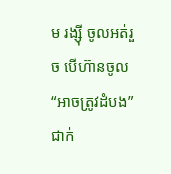ម រង្ស៊ី ចូលអត់រួច បើហ៊ានចូល “អាចត្រូវដំបង” ជាក់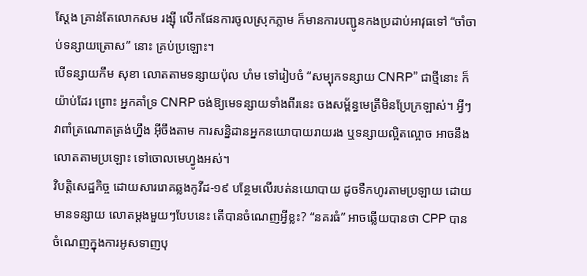ស្តែង គ្រាន់តែលោកសម រង្ស៊ី លើកផែនការចូលស្រុកភ្លាម ក៏មានការបញ្ជូនកងប្រដាប់អាវុធទៅ “ចាំចាប់ទន្សាយត្រោស” នោះ គ្រប់ប្រឡោះ។
បើទន្សាយកឹម សុខា លោតតាមទន្សាយប៉ុល ហំម ទៅរៀបចំ “សម្បុកទន្សាយ CNRP” ជាថ្មីនោះ ក៏យ៉ាប់ដែរ ព្រោះ អ្នកគាំទ្រ CNRP ចង់ឱ្យមេទន្សាយទាំងពីរនេះ ចងសម្ព័ន្ធមេត្រីមិនប្រែក្រឡាស់។ អ្វីៗវាពាំត្រណោតត្រង់ហ្នឹង អ៊ីចឹងតាម ការសន្និដានអ្នកនយោបាយរាយរង ឬទន្សាយល្អិតល្អោច អាចនឹងលោតតាមប្រឡោះ ទៅចោលមេហ្វូងអស់។
វិបត្តិសេដ្ឋកិច្ច ដោយសាររោគឆ្លងកូវីដ-១៩ បន្ថែមលើរបត់នយោបាយ ដូចទឺកហូរតាមប្រឡាយ ដោយមានទន្សាយ លោតម្តងមួយៗបែបនេះ តើបានចំណេញអ្វីខ្លះ? “នគរធំ” អាចឆ្លើយបានថា CPP បានចំណេញក្នុងការអូសទាញបុ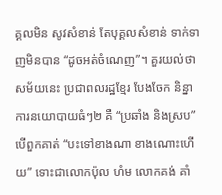គ្គលមិន សូវសំខាន់ តែបុគ្គលសំខាន់ ទាក់ទាញមិនបាន “ដូចអត់ចំណេញ”។ គួរយល់ថា សម័យនេះ ប្រជាពលរដ្ឋខ្មែរ បែងចែក និន្នាការនយោបាយធំៗ២ គឺ “ប្រឆាំង និងស្រប” បើពួកគាត់ “បះទៅខាងណា ខាងណោះហើយ” ទោះជាលោកប៉ុល ហំម លោកគង់ គាំ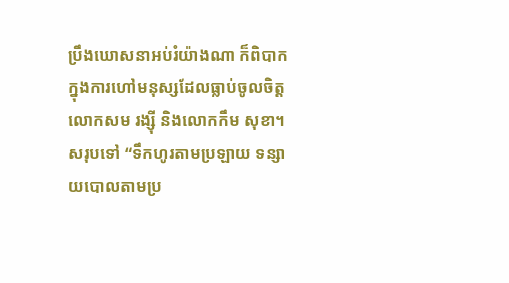ប្រឹងឃោសនាអប់រំយ៉ាងណា ក៏ពិបាកក្នុងការហៅមនុស្សដែលធ្លាប់ចូលចិត្តលោកសម រង្ស៊ី និងលោកកឹម សុខា។
សរុបទៅ “ទឹកហូរតាមប្រឡាយ ទន្សាយបោលតាមប្រ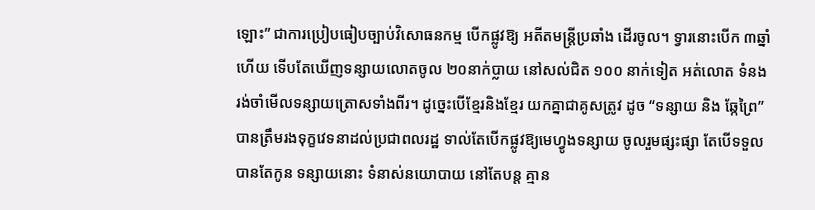ឡោះ” ជាការប្រៀបធៀបច្បាប់វិសោធនកម្ម បើកផ្លូវឱ្យ អតីតមន្ត្រីប្រឆាំង ដើរចូល។ ទ្វារនោះបើក ៣ឆ្នាំហើយ ទើបតែឃើញទន្សាយលោតចូល ២០នាក់ប្លាយ នៅសល់ជិត ១០០ នាក់ទៀត អត់លោត ទំនងរង់ចាំមើលទន្សាយត្រោសទាំងពីរ។ ដូច្នេះបើខ្មែរនិងខ្មែរ យកគ្នាជាគូសត្រូវ ដូច “ទន្សាយ និង ឆ្កែព្រៃ” បានត្រឹមរងទុក្ខវេទនាដល់ប្រជាពលរដ្ឋ ទាល់តែបើកផ្លូវឱ្យមេហ្វូងទន្សាយ ចូលរួមផ្សះផ្សា តែបើទទួលបានតែកូន ទន្សាយនោះ ទំនាស់នយោបាយ នៅតែបន្ត គ្មាន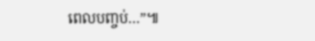ពេលបញ្ចប់…”៕